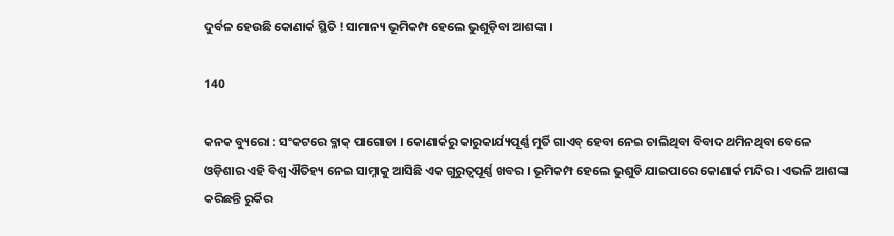ଦୁର୍ବଳ ହେଉଛି କୋଣାର୍କ ସ୍ଥିତି ! ସାମାନ୍ୟ ଭୂମିକମ୍ପ ହେଲେ ଭୁଶୁଡ଼ିବା ଆଶଙ୍କା ।

140

କନକ ବ୍ୟୁରୋ : ସଂକଟରେ ବ୍ଳାକ୍ ପାଗୋଡା । କୋଣାର୍କରୁ କାରୁକାର୍ଯ୍ୟପୂର୍ଣ୍ଣ ମୁର୍ତି ଗାଏବ୍ ହେବା ନେଇ ଚାଲିଥିବା ବିବାଦ ଥମିନଥିବା ବେଳେ ଓଡ଼ିଶାର ଏହି ବିଶ୍ୱ ଐତିହ୍ୟ ନେଇ ସାମ୍ନାକୁ ଆସିଛି ଏକ ଗୁରୁତ୍ୱପୂର୍ଣ୍ଣ ଖବର । ଭୂମିକମ୍ପ ହେଲେ ଭୁଶୁଡି ଯାଇପାରେ କୋଣାର୍କ ମନ୍ଦିର । ଏଭଳି ଆଶଙ୍କା କରିଛନ୍ତି ରୁର୍କିର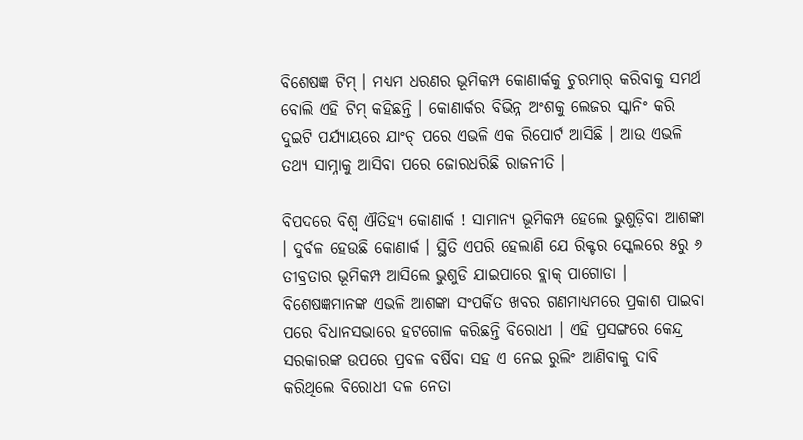ବିଶେଷଜ୍ଞ ଟିମ୍ । ମଧ୍ୟମ ଧରଣର ଭୂମିକମ୍ପ କୋଣାର୍କକୁ ଚୁରମାର୍ କରିବାକୁ ସମର୍ଥ ବୋଲି ଏହି ଟିମ୍ କହିଛନ୍ତି । କୋଣାର୍କର ବିଭିନ୍ନ ଅଂଶକୁ ଲେଜର ସ୍କାନିଂ କରି ଦୁଇଟି ପର୍ଯ୍ୟାୟରେ ଯାଂଚ୍ ପରେ ଏଭଳି ଏକ ରିପୋର୍ଟ ଆସିଛି । ଆଉ ଏଭଳି ତଥ୍ୟ ସାମ୍ନାକୁ ଆସିବା ପରେ ଜୋରଧରିଛି ରାଜନୀତି ।

ବିପଦରେ ବିଶ୍ୱ ଐତିହ୍ୟ କୋଣାର୍କ ! ସାମାନ୍ୟ ଭୂମିକମ୍ପ ହେଲେ ଭୁଶୁଡ଼ିବା ଆଶଙ୍କା । ଦୁର୍ବଳ ହେଉଛି କୋଣାର୍କ । ସ୍ଥିତି ଏପରି ହେଲାଣି ଯେ ରିକ୍ଟର ସ୍କେଲରେ ୫ରୁ ୬ ତୀବ୍ରତାର ଭୂମିକମ୍ପ ଆସିଲେ ଭୁଶୁଡି ଯାଇପାରେ ବ୍ଲାକ୍ ପାଗୋଡା । ବିଶେଷଜ୍ଞମାନଙ୍କ ଏଭଳି ଆଶଙ୍କା ସଂପର୍କିତ ଖବର ଗଣମାଧ୍ୟମରେ ପ୍ରକାଶ ପାଇବା ପରେ ବିଧାନସଭାରେ ହଟଗୋଳ କରିଛନ୍ତି ବିରୋଧୀ । ଏହି ପ୍ରସଙ୍ଗରେ କେନ୍ଦ୍ର ସରକାରଙ୍କ ଉପରେ ପ୍ରବଳ ବର୍ଷିବା ସହ ଏ ନେଇ ରୁଲିଂ ଆଣିବାକୁ ଦାବି କରିଥିଲେ ବିରୋଧୀ ଦଳ ନେତା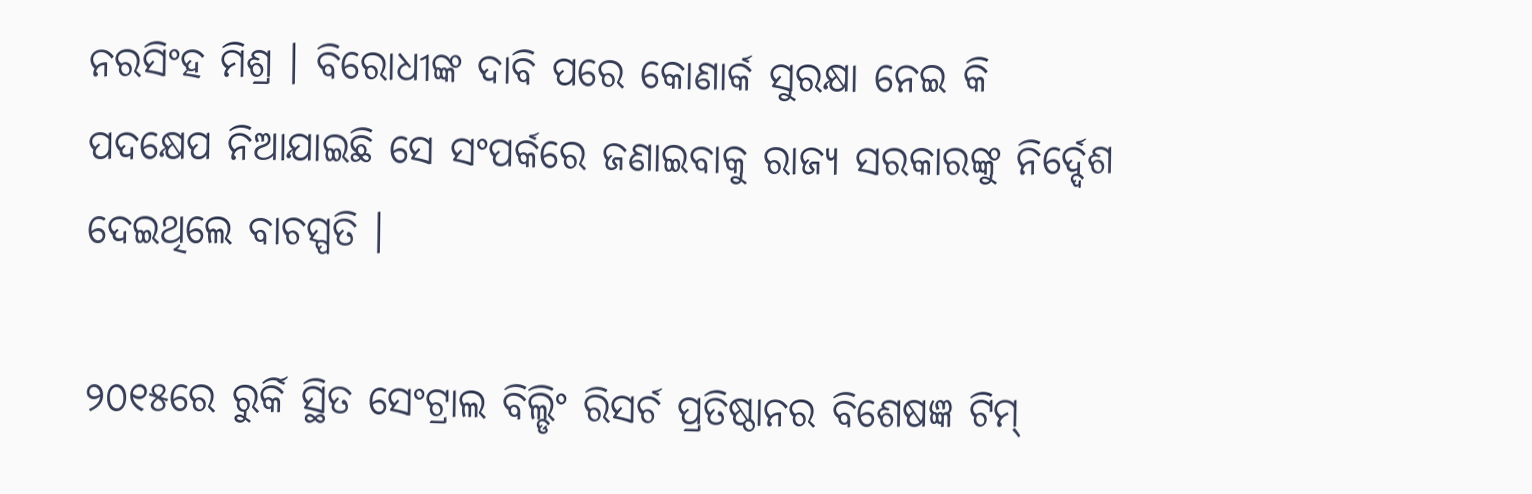ନରସିଂହ ମିଶ୍ର । ବିରୋଧୀଙ୍କ ଦାବି ପରେ କୋଣାର୍କ ସୁରକ୍ଷା ନେଇ କି ପଦକ୍ଷେପ ନିଆଯାଇଛି ସେ ସଂପର୍କରେ ଜଣାଇବାକୁ ରାଜ୍ୟ ସରକାରଙ୍କୁ ନିର୍ଦ୍ଦେଶ ଦେଇଥିଲେ ବାଚସ୍ପତି ।

୨୦୧୫ରେ ରୁର୍କି ସ୍ଥିତ ସେଂଟ୍ରାଲ ବିଲ୍ଡିଂ ରିସର୍ଚ ପ୍ରତିଷ୍ଠାନର ବିଶେଷଜ୍ଞ ଟିମ୍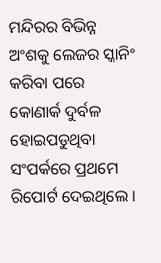ମନ୍ଦିରର ବିଭିନ୍ନ ଅଂଶକୁ ଲେଜର ସ୍କାନିଂ କରିବା ପରେ କୋଣାର୍କ ଦୁର୍ବଳ ହୋଇପଡୁଥିବା ସଂପର୍କରେ ପ୍ରଥମେ ରିପୋର୍ଟ ଦେଇଥିଲେ ।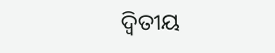ଦ୍ୱିତୀୟ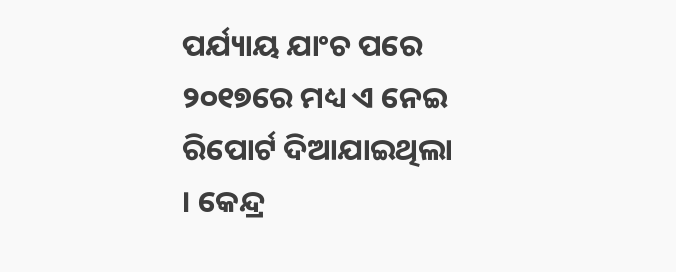ପର୍ଯ୍ୟାୟ ଯାଂଚ ପରେ ୨୦୧୭ରେ ମଧ୍ୟ ଏ ନେଇ ରିପୋର୍ଟ ଦିଆଯାଇଥିଲା । କେନ୍ଦ୍ର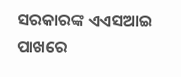ସରକାରଙ୍କ ଏଏସଆଇ ପାଖରେ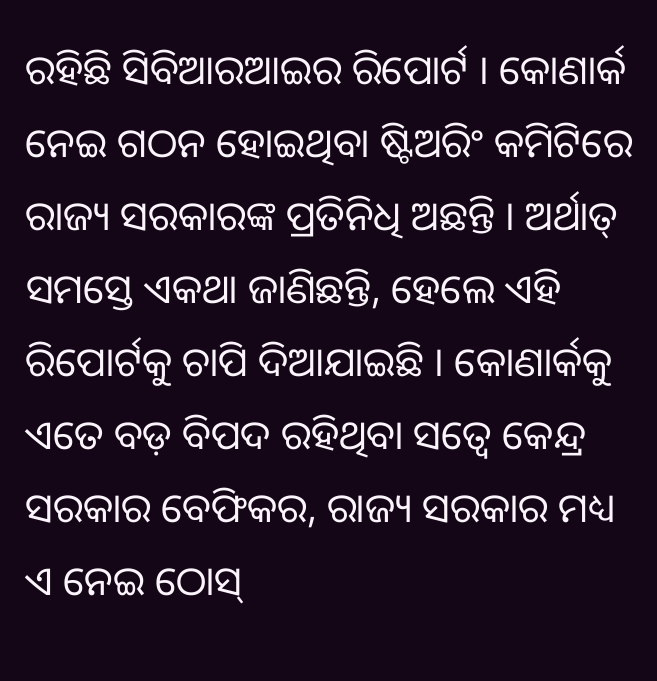ରହିଛି ସିବିଆରଆଇର ରିପୋର୍ଟ । କୋଣାର୍କ ନେଇ ଗଠନ ହୋଇଥିବା ଷ୍ଟିଅରିଂ କମିଟିରେ ରାଜ୍ୟ ସରକାରଙ୍କ ପ୍ରତିନିଧି ଅଛନ୍ତି । ଅର୍ଥାତ୍ ସମସ୍ତେ ଏକଥା ଜାଣିଛନ୍ତି, ହେଲେ ଏହି ରିପୋର୍ଟକୁ ଚାପି ଦିଆଯାଇଛି । କୋଣାର୍କକୁ ଏତେ ବଡ଼ ବିପଦ ରହିଥିବା ସତ୍ୱେ କେନ୍ଦ୍ର ସରକାର ବେଫିକର, ରାଜ୍ୟ ସରକାର ମଧ୍ୟ ଏ ନେଇ ଠୋସ୍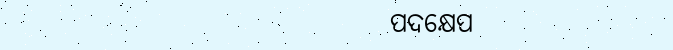ପଦକ୍ଷେପ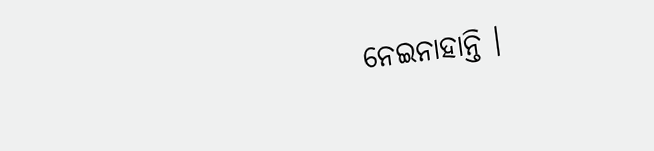ନେଇନାହାନ୍ତି ।